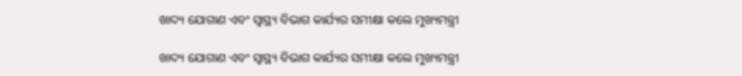ଖାଦ୍ୟ ଯୋଗାଣ ଏବଂ ସ୍ୱାସ୍ଥ୍ୟ ବିଭାଗ କାର୍ଯ୍ୟର ସମୀକ୍ଷା କଲେ ମୁଖ୍ୟମନ୍ତ୍ରୀ

ଖାଦ୍ୟ ଯୋଗାଣ ଏବଂ ସ୍ୱାସ୍ଥ୍ୟ ବିଭାଗ କାର୍ଯ୍ୟର ସମୀକ୍ଷା କଲେ ମୁଖ୍ୟମନ୍ତ୍ରୀ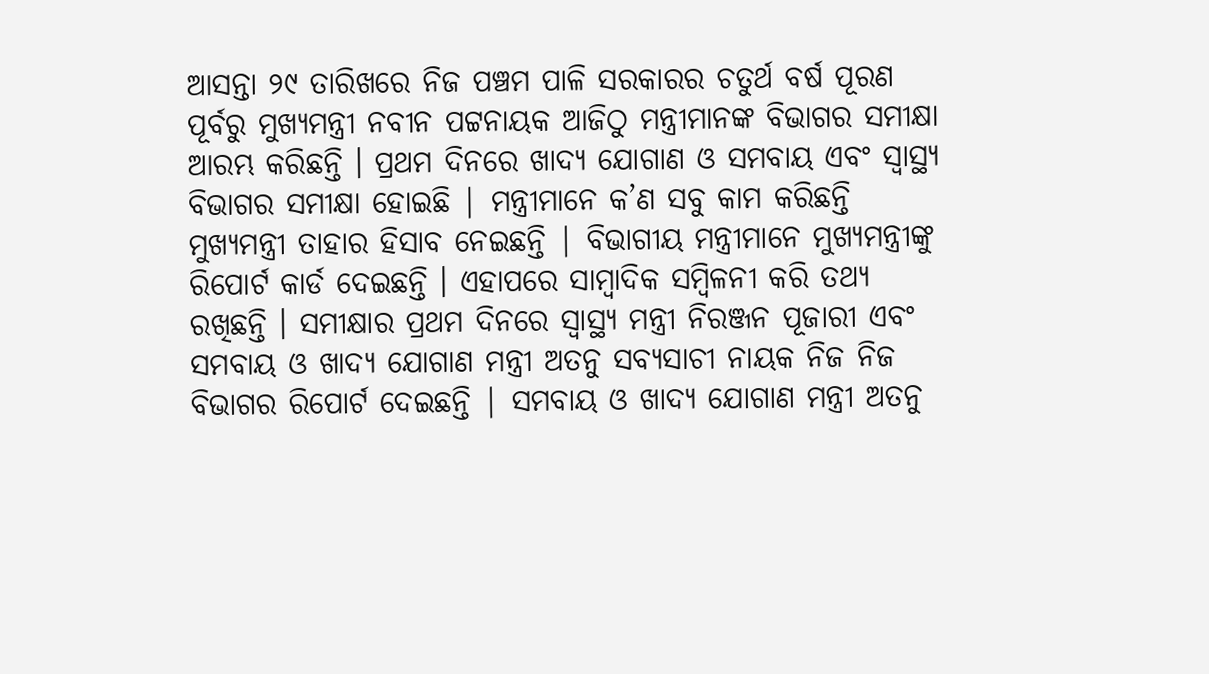ଆସନ୍ତା ୨୯ ତାରିଖରେ ନିଜ ପଞ୍ଚମ ପାଳି ସରକାରର ଚତୁର୍ଥ ବର୍ଷ ପୂରଣ ପୂର୍ବରୁ ମୁଖ୍ୟମନ୍ତ୍ରୀ ନବୀନ ପଟ୍ଟନାୟକ ଆଜିଠୁ ମନ୍ତ୍ରୀମାନଙ୍କ ବିଭାଗର ସମୀକ୍ଷା ଆରମ୍ଭ କରିଛନ୍ତି । ପ୍ରଥମ ଦିନରେ ଖାଦ୍ୟ ଯୋଗାଣ ଓ ସମବାୟ ଏବଂ ସ୍ୱାସ୍ଥ୍ୟ ବିଭାଗର ସମୀକ୍ଷା ହୋଇଛି | ମନ୍ତ୍ରୀମାନେ କ’ଣ ସବୁ କାମ କରିଛନ୍ତି ମୁଖ୍ୟମନ୍ତ୍ରୀ ତାହାର ହିସାବ ନେଇଛନ୍ତି | ବିଭାଗୀୟ ମନ୍ତ୍ରୀମାନେ ମୁଖ୍ୟମନ୍ତ୍ରୀଙ୍କୁ ରିପୋର୍ଟ କାର୍ଡ ଦେଇଛନ୍ତି । ଏହାପରେ ସାମ୍ବାଦିକ ସମ୍ବିଳନୀ କରି ତଥ୍ୟ ରଖିଛନ୍ତି । ସମୀକ୍ଷାର ପ୍ରଥମ ଦିନରେ ସ୍ୱାସ୍ଥ୍ୟ ମନ୍ତ୍ରୀ ନିରଞ୍ଜନ ପୂଜାରୀ ଏବଂ ସମବାୟ ଓ ଖାଦ୍ୟ ଯୋଗାଣ ମନ୍ତ୍ରୀ ଅତନୁ ସବ୍ୟସାଚୀ ନାୟକ ନିଜ ନିଜ ବିଭାଗର ରିପୋର୍ଟ ଦେଇଛନ୍ତି | ସମବାୟ ଓ ଖାଦ୍ୟ ଯୋଗାଣ ମନ୍ତ୍ରୀ ଅତନୁ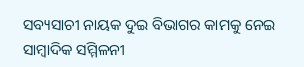ସବ୍ୟସାଚୀ ନାୟକ ଦୁଇ ବିଭାଗର କାମକୁ ନେଇ ସାମ୍ବାଦିକ ସମ୍ମିଳନୀ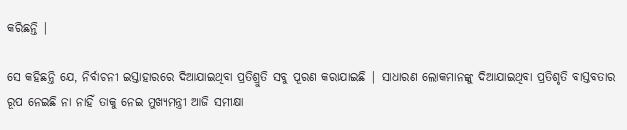କରିଛନ୍ତି |

ସେ କହିଛନ୍ତି ଯେ, ନିର୍ବାଚନୀ ଇସ୍ତାହାରରେ ଦିଆଯାଇଥିବା ପ୍ରତିଶ୍ରୁତି ସବୁ ପୂରଣ କରାଯାଇଛି | ସାଧାରଣ ଲୋକମାନଙ୍କୁ ଦିଆଯାଇଥିବା ପ୍ରତିଶୃତି ବାସ୍ତବତାର ରୂପ ନେଇଛି ନା ନାହିଁ ତାକୁ ନେଇ ମୁଖ୍ୟମନ୍ତ୍ରୀ ଆଜି ସମୀକ୍ଷା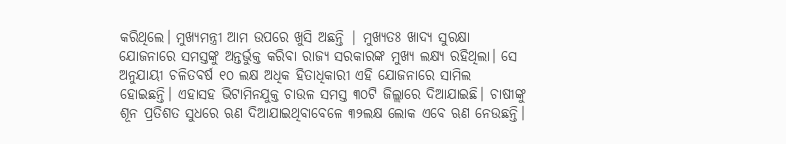କରିଥିଲେ। ମୁଖ୍ୟମନ୍ତ୍ରୀ ଆମ ଉପରେ ଖୁସି ଅଛନ୍ତି | ମୁଖ୍ୟତଃ ଖାଦ୍ୟ ସୁରକ୍ଷା ଯୋଜନାରେ ସମସ୍ତଙ୍କୁ ଅନ୍ତର୍ଭୁକ୍ତ କରିବା ରାଜ୍ୟ ସରକାରଙ୍କ ମୁଖ୍ୟ ଲକ୍ଷ୍ୟ ରହିଥିଲା। ସେ ଅନୁଯାୟୀ ଚଳିତବର୍ଷ ୧୦ ଲକ୍ଷ ଅଧିକ ହିତାଧିକାରୀ ଏହି ଯୋଜନାରେ ସାମିଲ ହୋଇଛନ୍ତି। ଏହାସହ ଭିଟାମିନଯୁକ୍ତ ଚାଉଳ ସମସ୍ତ ୩୦ଟି ଜିଲ୍ଲାରେ ଦିଆଯାଇଛି। ଚାଷୀଙ୍କୁ ଶୂନ ପ୍ରତିଶତ ସୁଧରେ ଋଣ ଦିଆଯାଇଥିବାବେଳେ ୩୨ଲକ୍ଷ ଲୋକ ଏବେ ଋଣ ନେଉଛନ୍ତି।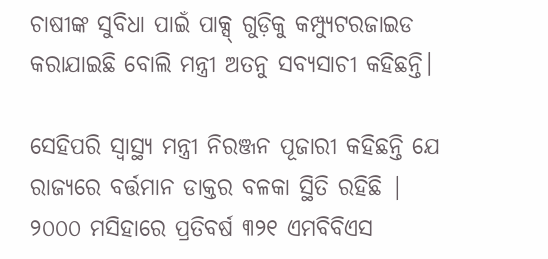ଚାଷୀଙ୍କ ସୁବିଧା ପାଇଁ ପାକ୍ସ୍ ଗୁଡ଼ିକୁ କମ୍ପ୍ୟୁଟରଜାଇଡ କରାଯାଇଛି ବୋଲି ମନ୍ତ୍ରୀ ଅତନୁ ସବ୍ୟସାଚୀ କହିଛନ୍ତି।

ସେହିପରି ସ୍ୱାସ୍ଥ୍ୟ ମନ୍ତ୍ରୀ ନିରଞ୍ଜନ ପୂଜାରୀ କହିଛନ୍ତି ଯେ ରାଜ୍ୟରେ ବର୍ତ୍ତମାନ ଡାକ୍ତର ବଳକା ସ୍ଥିତି ରହିଛି | ୨୦୦୦ ମସିହାରେ ପ୍ରତିବର୍ଷ ୩୨୧ ଏମବିବିଏସ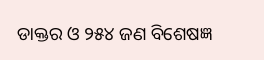ଡାକ୍ତର ଓ ୨୫୪ ଜଣ ବିଶେଷଜ୍ଞ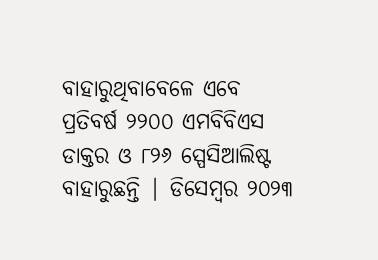ବାହାରୁଥିବାବେଳେ ଏବେ ପ୍ରତିବର୍ଷ ୨୨୦୦ ଏମବିବିଏସ ଡାକ୍ତର ଓ ୮୨୬ ସ୍ପେସିଆଲିଷ୍ଟ ବାହାରୁଛନ୍ତି | ଡିସେମ୍ବର ୨୦୨୩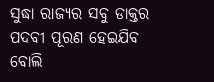ସୁଦ୍ଧା ରାଜ୍ୟର ସବୁ ଡାକ୍ତର ପଦବୀ ପୂରଣ ହେଇଯିବ ବୋଲି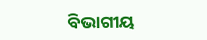ବିଭାଗୀୟ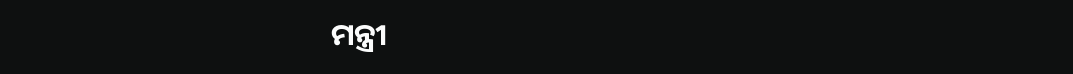ମନ୍ତ୍ରୀ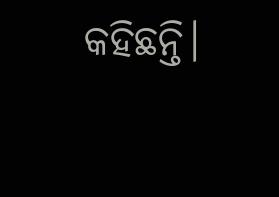କହିଛନ୍ତି।